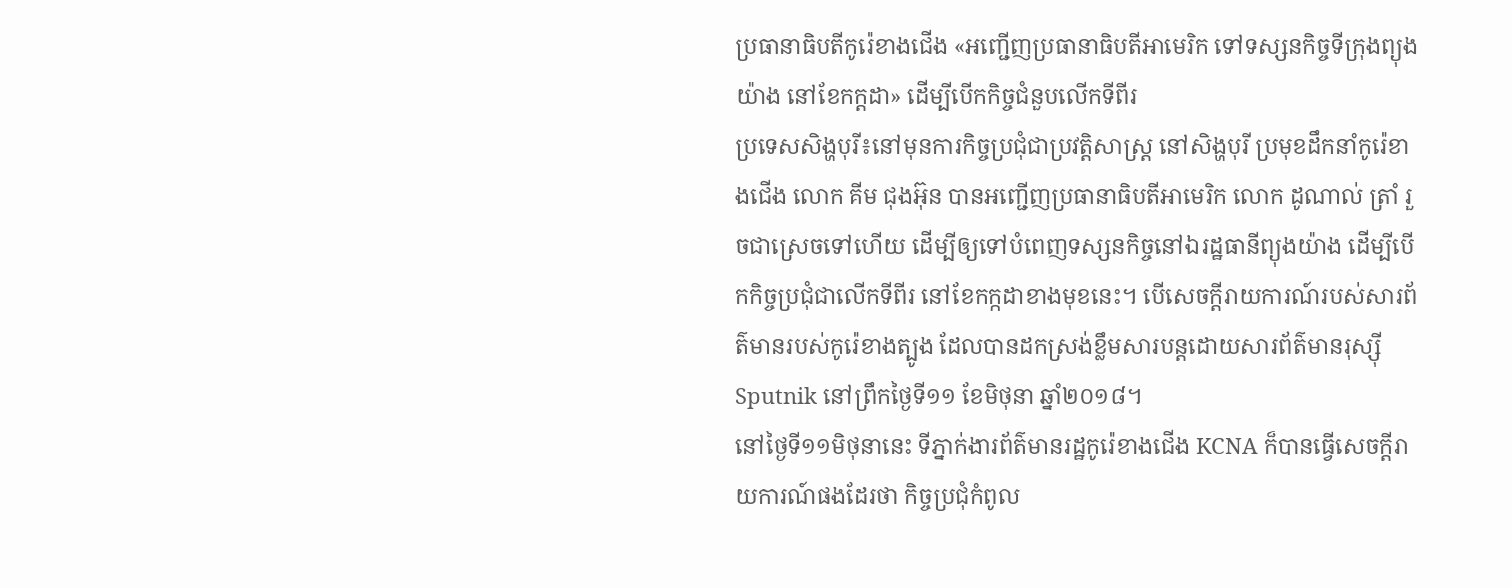ប្រធានាធិបតីកូរ៉េខាងជើង «អញ្ជើញប្រធានាធិបតីអាមេរិក ទៅទស្សនកិច្ចទីក្រុងព្យុងយ៉ាង នៅខែកក្ដដា» ដើម្បីបើកកិច្ចជំនួបលើកទីពីរ
ប្រទេសសិង្ហបុរី៖នៅមុនការកិច្ចប្រជុំជាប្រវត្តិសាស្រ្ត នៅសិង្ហបុរី ប្រមុខដឹកនាំកូរ៉េខាងជើង លោក គីម ជុងអ៊ុន បានអញ្ជើញប្រធានាធិបតីអាមេរិក លោក ដូណាល់ ត្រាំ រួចជាស្រេចទៅហើយ ដើម្បីឲ្យទៅបំពេញទស្សនកិច្ចនៅឯរដ្ឋធានីព្យុងយ៉ាង ដើម្បីបើកកិច្ចប្រជុំជាលើកទីពីរ នៅខែកក្កដាខាងមុខនេះ។ បើសេចក្តីរាយការណ៍របស់សារព័ត៌មានរបស់កូរ៉េខាងត្បូង ដែលបានដកស្រង់ខ្លឹមសារបន្តដោយសារព័ត៌មានរុស្ស៊ី Sputnik នៅព្រឹកថ្ងៃទី១១ ខែមិថុនា ឆ្នាំ២០១៨។
នៅថ្ងៃទី១១មិថុនានេះ ទីភ្នាក់ងារព័ត៌មានរដ្ឋកូរ៉េខាងជើង KCNA ក៏បានធ្វើសេចក្តីរាយការណ៍ផងដែរថា កិច្ចប្រជុំកំពូល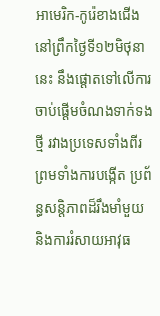អាមេរិក-កូរ៉េខាងជើង នៅព្រឹកថ្ងៃទី១២មិថុនានេះ នឹងផ្តោតទៅលើការចាប់ផ្តើមចំណងទាក់ទងថ្មី រវាងប្រទេសទាំងពីរ ព្រមទាំងការបង្កើត ប្រព័ន្ធសន្តិភាពដ៏រឹងមាំមួយ និងការរំសាយអាវុធ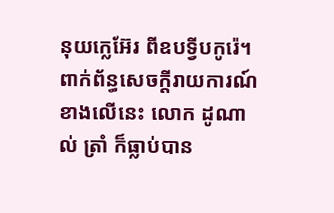នុយក្លេអ៊ែរ ពីឧបទ្វីបកូរ៉េ។ពាក់ព័ន្ធសេចក្តីរាយការណ៍ខាងលើនេះ លោក ដូណាល់ ត្រាំ ក៏ធ្លាប់បាន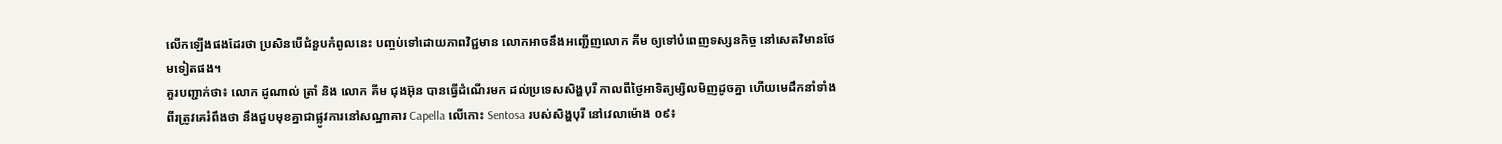លើកឡើងផងដែរថា ប្រសិនបើជំនួបកំពូលនេះ បញ្ចប់ទៅដោយភាពវិជ្ជមាន លោកអាចនឹងអញ្ជើញលោក គីម ឲ្យទៅបំពេញទស្សនកិច្ច នៅសេតវិមានថែមទៀតផង។
គួរបញ្ជាក់ថា៖ លោក ដូណាល់ ត្រាំ និង លោក គីម ជុងអ៊ុន បានធ្វើដំណើរមក ដល់ប្រទេសសិង្ហបុរី កាលពីថ្ងៃអាទិត្យម្សិលមិញដូចគ្នា ហើយមេដឹកនាំទាំងពីរត្រូវគេរំពឹងថា នឹងជួបមុខគ្នាជាផ្លូវការនៅសណ្ឋាគារ Capella លើកោះ Sentosa របស់សិង្ហបុរី នៅវេលាម៉ោង ០៩៖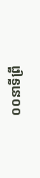០០នាទីព្រឹ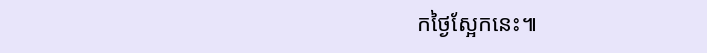កថ្ងៃស្អែកនេះ៕